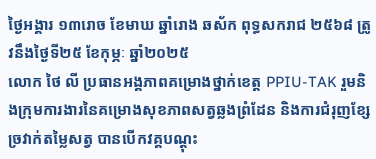ថ្ងៃអង្គារ ១៣រោច ខែមាឃ ឆ្នាំរោង ឆស័ក ពុទ្ធសករាជ ២៥៦៨ ត្រូវនឹងថ្ងៃទី២៥ ខែកុម្ភៈ ឆ្នាំ២០២៥
លោក ថៃ លី ប្រធានអង្គភាពគម្រោងថ្នាក់ខេត្ត PPIU-TAK រួមនិងក្រុមការងារនៃគម្រោងសុខភាពសត្វឆ្លងព្រំដែន និងការជំរុញខ្សែច្រវាក់តម្លៃសត្វ បានបើកវគ្គបណ្តុះ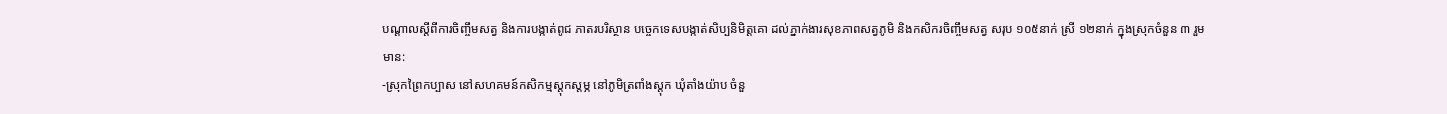បណ្តាលស្តីពីការចិញ្ចឹមសត្វ និងការបង្កាត់ពូជ ភាតរបរិស្ថាន បច្ចេកទេសបង្កាត់សិប្បនិមិត្តគោ ដល់ភ្នាក់ងារសុខភាពសត្វភូមិ និងកសិករចិញ្ចឹមសត្វ សរុប ១០៥នាក់ ស្រី ១២នាក់ ក្នុងស្រុកចំនួន ៣ រួមមាន:
-ស្រុកព្រៃកប្បាស នៅសហគមន៍កសិកម្មស្ដុកស្ដម្ភ នៅភូមិត្រពាំងស្តុក ឃុំតាំងយ៉ាប ចំនួ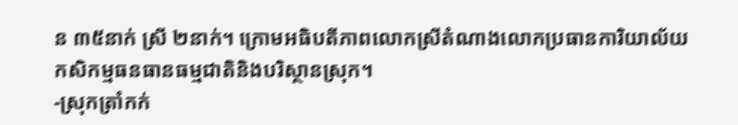ន ៣៥នាក់ ស្រី ២នាក់។ ក្រោមអធិបតីភាពលោកស្រីតំណាងលោកប្រធានការិយាល័យកសិកម្មធនធានធម្មជាតិនិងបរិស្ថានស្រុក។
-ស្រុកត្រាំកក់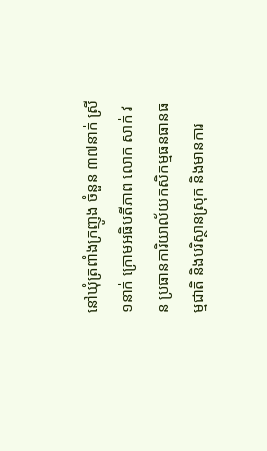នៅឃុំត្រពាំងក្រញូង ចំនួន ៣៧នាក់ ស្រី ១នាក់ ក្រោមអធិបតីភាព លោក សាក់ វន ប្រធានការិយាល័យកសិកម្មធនធានធម្មជាតិ និងបរិស្ថានស្រុក និងមានការ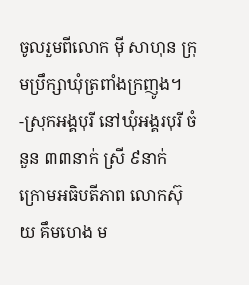ចូលរួមពីលោក មុី សាហុន ក្រុមប្រឹក្សាឃុំត្រពាំងក្រញូង។
-ស្រុកអង្គបុរី នៅឃុំអង្គរបុរី ចំនួន ៣៣នាក់ ស្រី ៩នាក់ ក្រោមអធិបតីភាព លោកស៊ុយ គឹមហេង ម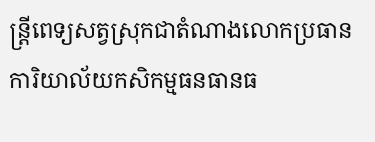ន្ត្រីពេទ្យសត្វស្រុកជាតំណាងលោកប្រធានការិយាល័យកសិកម្មធនធានធ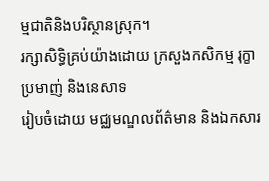ម្មជាតិនិងបរិស្ថានស្រុក។
រក្សាសិទិ្ធគ្រប់យ៉ាងដោយ ក្រសួងកសិកម្ម រុក្ខាប្រមាញ់ និងនេសាទ
រៀបចំដោយ មជ្ឈមណ្ឌលព័ត៌មាន និងឯកសារ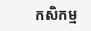កសិកម្ម